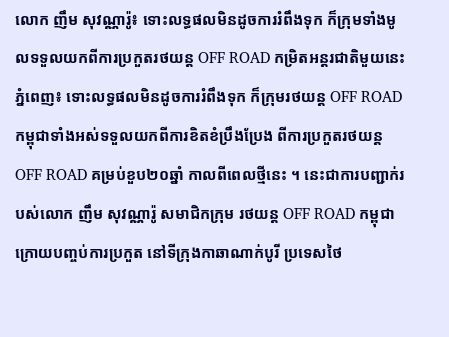លោក ញឹម សុវណ្ណារ៉ូ៖ ទោះលទ្ធផលមិនដូចការរំពឹងទុក ក៏ក្រុមទាំងមូលទទួលយកពីការប្រកួតរថយន្ត OFF ROAD កម្រិតអន្តរជាតិមួយនេះ
ភ្នំពេញ៖ ទោះលទ្ធផលមិនដូចការរំពឹងទុក ក៏ក្រុមរថយន្ត OFF ROAD កម្ពុជាទាំងអស់ទទួលយកពីការខិតខំប្រឹងប្រែង ពីការប្រកួតរថយន្ត OFF ROAD គម្រប់ខួប២០ឆ្នាំ កាលពីពេលថ្មីនេះ ។ នេះជាការបញ្ជាក់របស់លោក ញឹម សុវណ្ណារ៉ូ សមាជិកក្រុម រថយន្ត OFF ROAD កម្ពុជា ក្រោយបញ្ចប់ការប្រកួត នៅទីក្រុងកាឆាណាក់បូរី ប្រទេសថៃ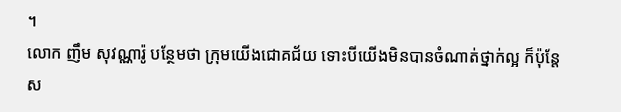។
លោក ញឹម សុវណ្ណារ៉ូ បន្ថែមថា ក្រុមយើងជោគជ័យ ទោះបីយើងមិនបានចំណាត់ថ្នាក់ល្អ ក៏ប៉ុន្តែស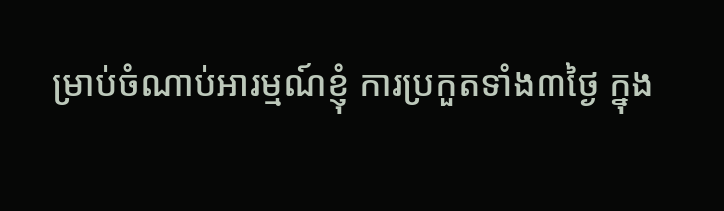ម្រាប់ចំណាប់អារម្មណ៍ខ្ញុំ ការប្រកួតទាំង៣ថ្ងៃ ក្នុង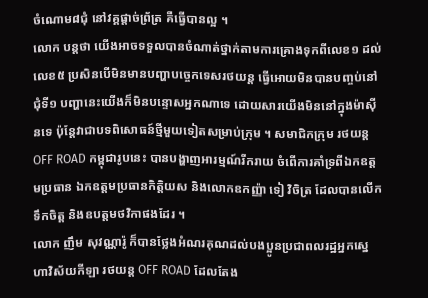ចំណោម៨ជុំ នៅវគ្គផ្តាច់ព្រ័ត្រ គឺធ្វើបានល្អ ។
លោក បន្តថា យើងអាចទទួលបានចំណាត់ថ្នាក់តាមការគ្រោងទុកពីលេខ១ ដល់លេខ៥ ប្រសិនបើមិនមានបញ្ហាបច្ចេកទេសរថយន្ត ធ្វើអោយមិនបានបញ្ចប់នៅជុំទី១ បញ្ហានេះយើងក៏មិនបន្ទោសអ្នកណាទេ ដោយសារយើងមិននៅក្នុងម៉ាស៊ីនទេ ប៉ុន្តែវាជាបទពិសោធន៍ថ្មីមួយទៀតសម្រាប់ក្រុម ។ សមាជិកក្រុម រថយន្ត OFF ROAD កម្ពុជារូបនេះ បានបង្ហាញអារម្មណ៍រីករាយ ចំពើការគាំទ្រពីឯកឧត្តមប្រធាន ឯកឧត្តមប្រធានកិត្តិយស និងលោកឧកញ្ញ៉ា ទៀ វិចិត្រ ដែលបានលើកទឹកចិត្ត និងឧបត្តមថវិកាផងដែរ ។
លោក ញឹម សុវណ្ណារ៉ូ ក៏បានថ្លែងអំណរគុណដល់បងប្អូនប្រជាពលរដ្ឋអ្នកស្នេហាវិស័យកីឡា រថយន្ត OFF ROAD ដែលតែង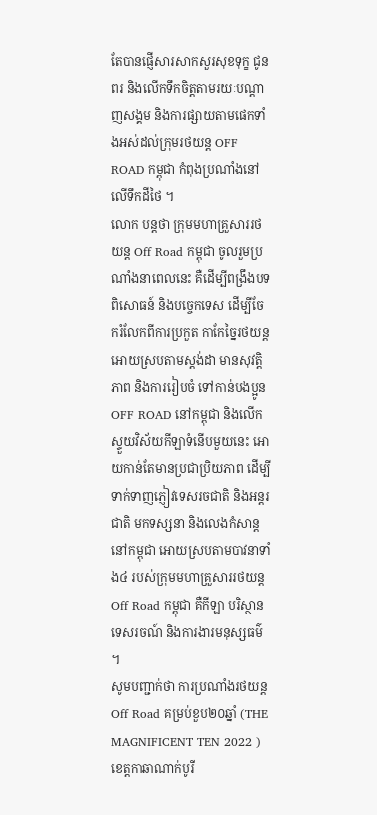តែបានផ្ញើសារសាកសួរសុខទុក្ខ ជូនពរ និងលើកទឹកចិត្តតាមរយៈបណ្តាញសង្គម និងការផ្សាយតាមផេកទាំងអស់ដល់ក្រុមរថយន្ត OFF ROAD កម្ពុជា កំពុងប្រណាំងនៅលើទឹកដីថៃ ។
លោក បន្តថា ក្រុមមហាគ្រួសាររថយន្ត Off Road កម្ពុជា ចូលរួមប្រណាំងនាពេលនេះ គឺដើម្បីពង្រឹងបទពិសោធន៍ និងបច្ចេកទេស ដើម្បីចែករំលែកពីការប្រកួត កាកែច្នៃរថយន្តអោយស្របតាមស្តង់ដា មានសុវត្តិភាព និងការរៀបចំ ទៅកាន់បងប្អូន OFF ROAD នៅកម្ពុជា និងលើកស្ទួយវិស័យកីឡាទំនើបមួយនេះ អោយកាន់តែមានប្រជាប្រិយភាព ដើម្បីទាក់ទាញភ្ញៀវទេសរចជាតិ និងអន្តរជាតិ មកទស្សនា និងលេងកំសាន្តនៅកម្ពុជា អោយស្របតាមបាវនាទាំង៤ របស់ក្រុមមហាគ្រួសាររថយន្ត Off Road កម្ពុជា គឺកីឡា បរិស្ថាន ទេសរចណ៍ និងការងារមនុស្សធម៌ ។
សូមបញ្ជាក់ថា ការប្រណាំងរថយន្ត Off Road គម្រប់ខួប២០ឆ្នាំ (THE MAGNIFICENT TEN 2022 ) ខេត្តកាឆាណាក់បូរី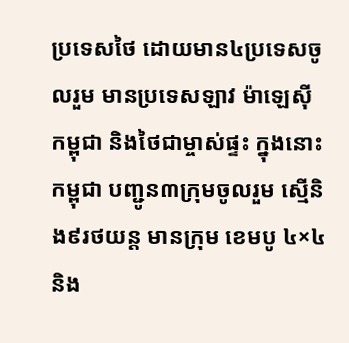ប្រទេសថៃ ដោយមាន៤ប្រទេសចូលរួម មានប្រទេសឡាវ ម៉ាឡេស៊ី កម្ពុជា និងថៃជាម្ចាស់ផ្ទះ ក្នុងនោះកម្ពុជា បញ្ជូន៣ក្រុមចូលរួម ស្មើនិង៩រថយន្ត មានក្រុម ខេមបូ ៤×៤ និង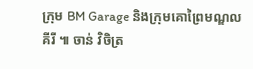ក្រុម BM Garage និងក្រុមគោព្រៃមណ្ឌលគីរី ៕ ចាន់ វិចិត្រ